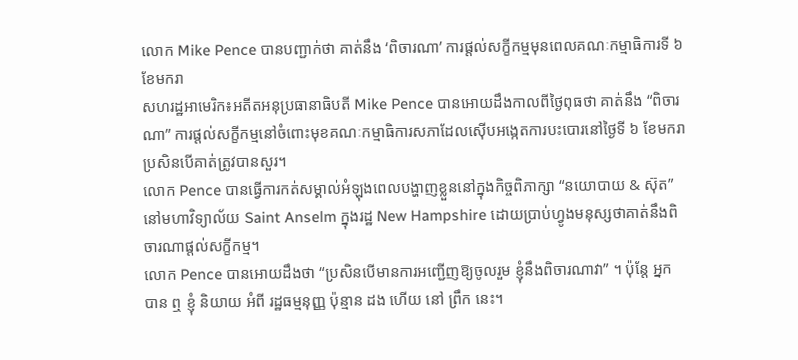លោក Mike Pence បានបញ្ជាក់ថា គាត់នឹង ‘ពិចារណា’ ការផ្តល់សក្ខីកម្មមុនពេលគណៈកម្មាធិការទី ៦ ខែមករា
សហរដ្ឋអាមេរិក៖អតីតអនុប្រធានាធិបតី Mike Pence បានអោយដឹងកាលពីថ្ងៃពុធថា គាត់នឹង “ពិចារណា” ការផ្តល់សក្ខីកម្មនៅចំពោះមុខគណៈកម្មាធិការសភាដែលស៊ើបអង្កេតការបះបោរនៅថ្ងៃទី ៦ ខែមករា ប្រសិនបើគាត់ត្រូវបានសួរ។
លោក Pence បានធ្វើការកត់សម្គាល់អំឡុងពេលបង្ហាញខ្លួននៅក្នុងកិច្ចពិភាក្សា “នយោបាយ & ស៊ុត” នៅមហាវិទ្យាល័យ Saint Anselm ក្នុងរដ្ឋ New Hampshire ដោយប្រាប់ហ្វូងមនុស្សថាគាត់នឹងពិចារណាផ្តល់សក្ខីកម្ម។
លោក Pence បានអោយដឹងថា “ប្រសិនបើមានការអញ្ជើញឱ្យចូលរួម ខ្ញុំនឹងពិចារណាវា” ។ ប៉ុន្តែ អ្នក បាន ឮ ខ្ញុំ និយាយ អំពី រដ្ឋធម្មនុញ្ញ ប៉ុន្មាន ដង ហើយ នៅ ព្រឹក នេះ។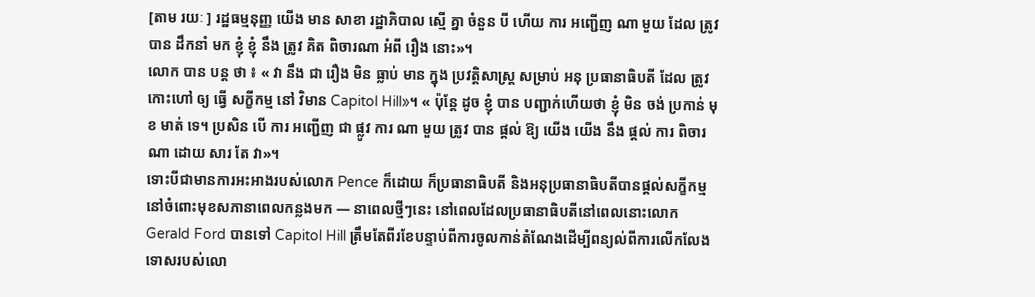[តាម រយៈ ] រដ្ឋធម្មនុញ្ញ យើង មាន សាខា រដ្ឋាភិបាល ស្មើ គ្នា ចំនួន បី ហើយ ការ អញ្ជើញ ណា មួយ ដែល ត្រូវ បាន ដឹកនាំ មក ខ្ញុំ ខ្ញុំ នឹង ត្រូវ គិត ពិចារណា អំពី រឿង នោះ»។
លោក បាន បន្ត ថា ៖ « វា នឹង ជា រឿង មិន ធ្លាប់ មាន ក្នុង ប្រវត្តិសាស្ត្រ សម្រាប់ អនុ ប្រធានាធិបតី ដែល ត្រូវ កោះហៅ ឲ្យ ធ្វើ សក្ខីកម្ម នៅ វិមាន Capitol Hill»។ « ប៉ុន្តែ ដូច ខ្ញុំ បាន បញ្ជាក់ហើយថា ខ្ញុំ មិន ចង់ ប្រកាន់ មុខ មាត់ ទេ។ ប្រសិន បើ ការ អញ្ជើញ ជា ផ្លូវ ការ ណា មួយ ត្រូវ បាន ផ្តល់ ឱ្យ យើង យើង នឹង ផ្តល់ ការ ពិចារណា ដោយ សារ តែ វា»។
ទោះបីជាមានការអះអាងរបស់លោក Pence ក៏ដោយ ក៏ប្រធានាធិបតី និងអនុប្រធានាធិបតីបានផ្តល់សក្ខីកម្មនៅចំពោះមុខសភានាពេលកន្លងមក — នាពេលថ្មីៗនេះ នៅពេលដែលប្រធានាធិបតីនៅពេលនោះលោក Gerald Ford បានទៅ Capitol Hill ត្រឹមតែពីរខែបន្ទាប់ពីការចូលកាន់តំណែងដើម្បីពន្យល់ពីការលើកលែងទោសរបស់លោ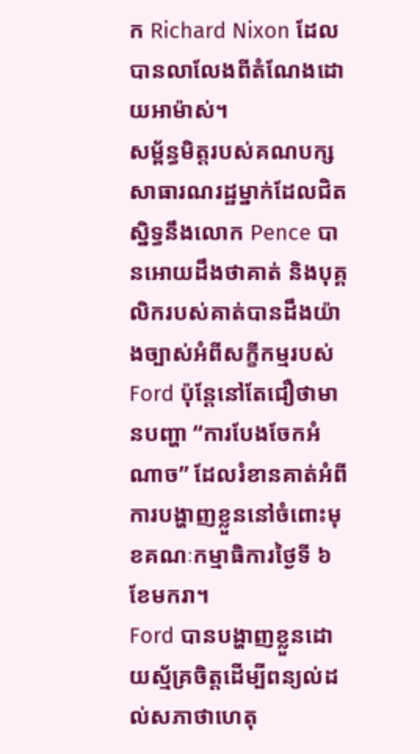ក Richard Nixon ដែលបានលាលែងពីតំណែងដោយអាម៉ាស់។
សម្ព័ន្ធមិត្តរបស់គណបក្សសាធារណរដ្ឋម្នាក់ដែលជិតស្និទ្ធនឹងលោក Pence បានអោយដឹងថាគាត់ និងបុគ្គលិករបស់គាត់បានដឹងយ៉ាងច្បាស់អំពីសក្ខីកម្មរបស់ Ford ប៉ុន្តែនៅតែជឿថាមានបញ្ហា “ការបែងចែកអំណាច” ដែលរំខានគាត់អំពីការបង្ហាញខ្លួននៅចំពោះមុខគណៈកម្មាធិការថ្ងៃទី ៦ ខែមករា។
Ford បានបង្ហាញខ្លួនដោយស្ម័គ្រចិត្តដើម្បីពន្យល់ដល់សភាថាហេតុ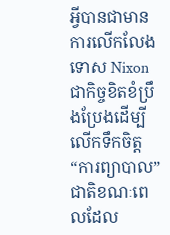អ្វីបានជាមានការលើកលែងទោស Nixon ជាកិច្ចខិតខំប្រឹងប្រែងដើម្បីលើកទឹកចិត្ត “ការព្យាបាល” ជាតិខណៈពេលដែល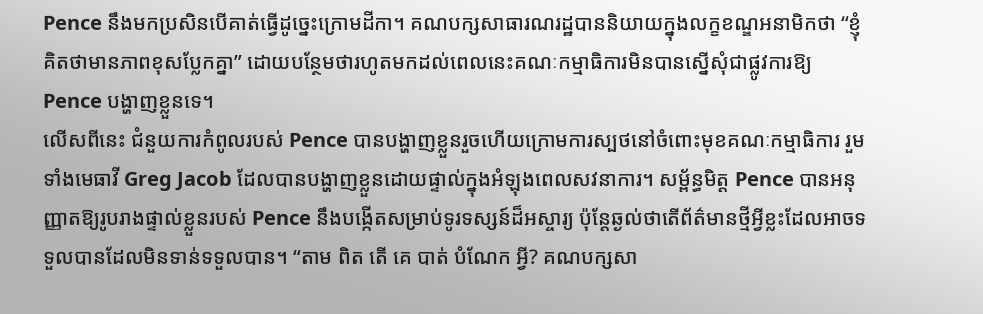Pence នឹងមកប្រសិនបើគាត់ធ្វើដូច្នេះក្រោមដីកា។ គណបក្សសាធារណរដ្ឋបាននិយាយក្នុងលក្ខខណ្ឌអនាមិកថា “ខ្ញុំគិតថាមានភាពខុសប្លែកគ្នា” ដោយបន្ថែមថារហូតមកដល់ពេលនេះគណៈកម្មាធិការមិនបានស្នើសុំជាផ្លូវការឱ្យ Pence បង្ហាញខ្លួនទេ។
លើសពីនេះ ជំនួយការកំពូលរបស់ Pence បានបង្ហាញខ្លួនរួចហើយក្រោមការស្បថនៅចំពោះមុខគណៈកម្មាធិការ រួមទាំងមេធាវី Greg Jacob ដែលបានបង្ហាញខ្លួនដោយផ្ទាល់ក្នុងអំឡុងពេលសវនាការ។ សម្ព័ន្ធមិត្ត Pence បានអនុញ្ញាតឱ្យរូបរាងផ្ទាល់ខ្លួនរបស់ Pence នឹងបង្កើតសម្រាប់ទូរទស្សន៍ដ៏អស្ចារ្យ ប៉ុន្តែឆ្ងល់ថាតើព័ត៌មានថ្មីអ្វីខ្លះដែលអាចទទួលបានដែលមិនទាន់ទទួលបាន។ “តាម ពិត តើ គេ បាត់ បំណែក អ្វី? គណបក្សសា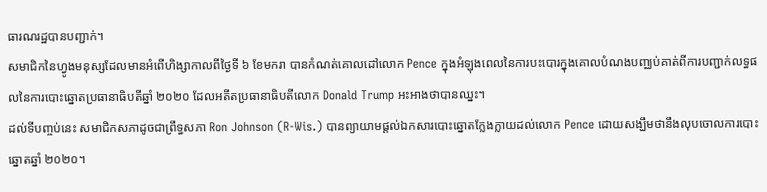ធារណរដ្ឋបានបញ្ជាក់។
សមាជិកនៃហ្វូងមនុស្សដែលមានអំពើហិង្សាកាលពីថ្ងៃទី ៦ ខែមករា បានកំណត់គោលដៅលោក Pence ក្នុងអំឡុងពេលនៃការបះបោរក្នុងគោលបំណងបញ្ឈប់គាត់ពីការបញ្ជាក់លទ្ធផលនៃការបោះឆ្នោតប្រធានាធិបតីឆ្នាំ ២០២០ ដែលអតីតប្រធានាធិបតីលោក Donald Trump អះអាងថាបានឈ្នះ។
ដល់ទីបញ្ចប់នេះ សមាជិកសភាដូចជាព្រឹទ្ធសភា Ron Johnson (R-Wis.) បានព្យាយាមផ្តល់ឯកសារបោះឆ្នោតក្លែងក្លាយដល់លោក Pence ដោយសង្ឃឹមថានឹងលុបចោលការបោះឆ្នោតឆ្នាំ ២០២០។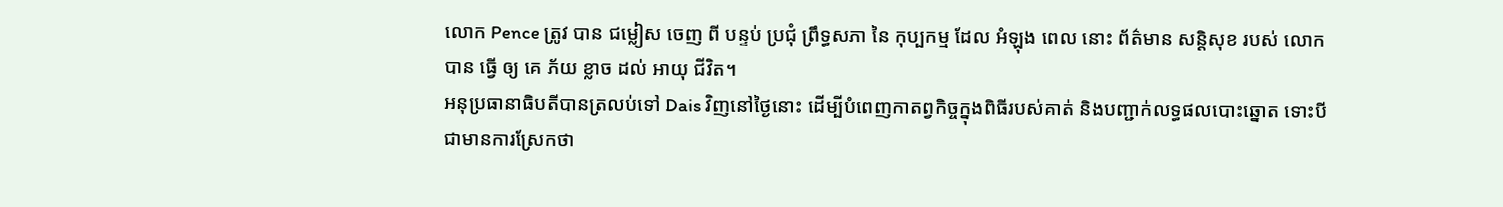លោក Pence ត្រូវ បាន ជម្លៀស ចេញ ពី បន្ទប់ ប្រជុំ ព្រឹទ្ធសភា នៃ កុប្បកម្ម ដែល អំឡុង ពេល នោះ ព័ត៌មាន សន្តិសុខ របស់ លោក បាន ធ្វើ ឲ្យ គេ ភ័យ ខ្លាច ដល់ អាយុ ជីវិត។
អនុប្រធានាធិបតីបានត្រលប់ទៅ Dais វិញនៅថ្ងៃនោះ ដើម្បីបំពេញកាតព្វកិច្ចក្នុងពិធីរបស់គាត់ និងបញ្ជាក់លទ្ធផលបោះឆ្នោត ទោះបីជាមានការស្រែកថា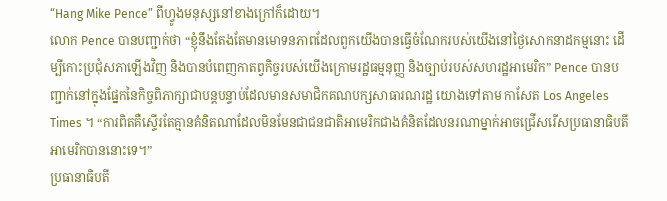“Hang Mike Pence” ពីហ្វូងមនុស្សនៅខាងក្រៅក៏ដោយ។
លោក Pence បានបញ្ជាក់ថា “ខ្ញុំនឹងតែងតែមានមោទនភាពដែលពួកយើងបានធ្វើចំណែករបស់យើងនៅថ្ងៃសោកនាដកម្មនោះ ដើម្បីកោះប្រជុំសភាឡើងវិញ និងបានបំពេញកាតព្វកិច្ចរបស់យើងក្រោមរដ្ឋធម្មនុញ្ញ និងច្បាប់របស់សហរដ្ឋអាមេរិក” Pence បានបញ្ជាក់នៅក្នុងផ្នែកនៃកិច្ចពិភាក្សាជាបន្តបន្ទាប់ដែលមានសមាជិកគណបក្សសាធារណរដ្ឋ យោងទៅតាម កាសែត Los Angeles Times ។ “ការពិតគឺស្ទើរតែគ្មានគំនិតណាដែលមិនមែនជាជនជាតិអាមេរិកជាងគំនិតដែលនរណាម្នាក់អាចជ្រើសរើសប្រធានាធិបតីអាមេរិកបាននោះទេ។”
ប្រធានាធិបតី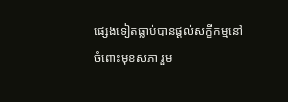ផ្សេងទៀតធ្លាប់បានផ្តល់សក្ខីកម្មនៅចំពោះមុខសភា រួម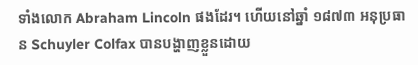ទាំងលោក Abraham Lincoln ផងដែរ។ ហើយនៅឆ្នាំ ១៨៧៣ អនុប្រធាន Schuyler Colfax បានបង្ហាញខ្លួនដោយ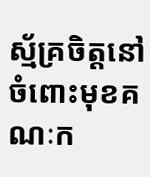ស្ម័គ្រចិត្តនៅចំពោះមុខគណៈក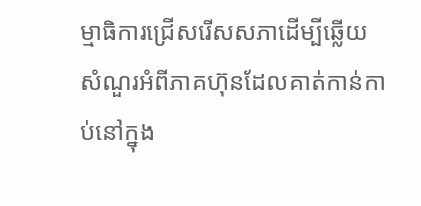ម្មាធិការជ្រើសរើសសភាដើម្បីឆ្លើយសំណួរអំពីភាគហ៊ុនដែលគាត់កាន់កាប់នៅក្នុង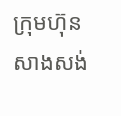ក្រុមហ៊ុនសាងសង់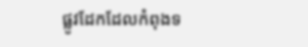ផ្លូវដែកដែលកំពុងទ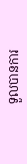ទួលបានការ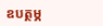ឧបត្ថម្ភ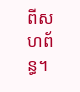ពីសហព័ន្ធ។